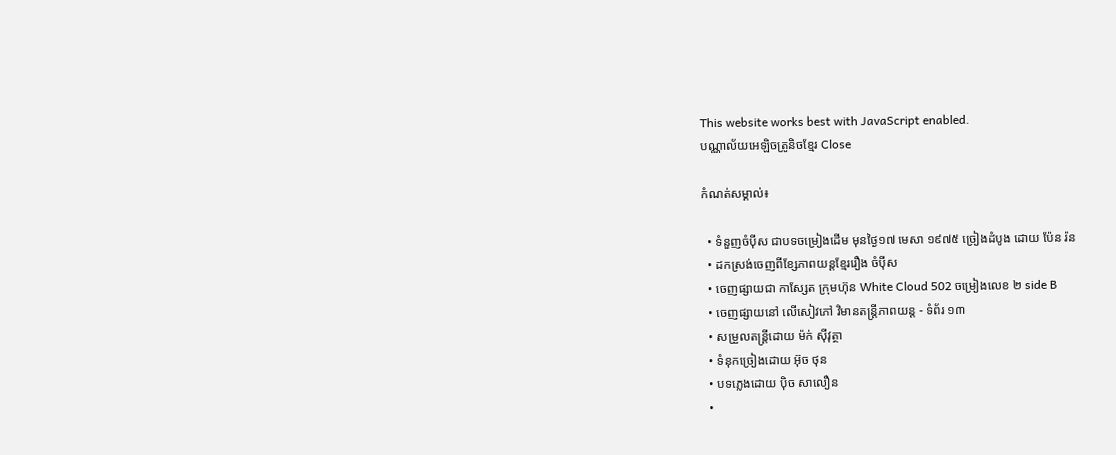This website works best with JavaScript enabled.
បណ្ណាល័យអេឡិចត្រូនិចខ្មែរ Close

កំណត់សម្គាល់៖

  • ទំនួញចំប៉ីស ជាបទចម្រៀងដើម មុនថ្ងៃ១៧ មេសា ១៩៧៥ ច្រៀងដំបូង ដោយ ប៉ែន រ៉ន
  • ដកស្រង់ចេញពីខ្សែភាពយន្តខ្មែររឿង ចំប៉ីស
  • ចេញផ្សាយជា កាសែ្សត ក្រុមហ៊ុន White Cloud 502 ចម្រៀងលេខ ២ side B
  • ចេញផ្សាយនៅ លើសៀវភៅ វិមានតន្រ្តីភាពយន្ត - ទំព័រ ១៣
  • សម្រួលតន្ត្រីដោយ ម៉ក់ ស៊ីវុត្ថា
  • ទំនុកច្រៀងដោយ អ៊ុច ថុន
  • បទភ្លេងដោយ ប៉ិច សាលឿន
  •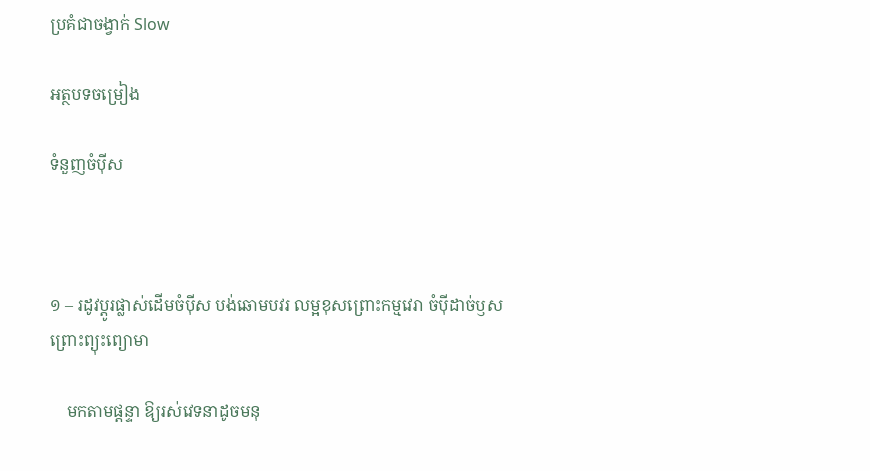ប្រគំជាចង្វាក់ Slow

អត្ថបទចម្រៀង

ទំនួញចំប៉ីស



១ – រដូវប្ដូរផ្លាស់ដើមចំប៉ីស បង់ឆោមបវរ លម្អខុសព្រោះកម្មវេរា ចំប៉ីដាច់ឫសព្រោះព្យុះព្យោមា

    មកតាមផ្ដន្ទា ឱ្យរស់វេទនាដូចមនុ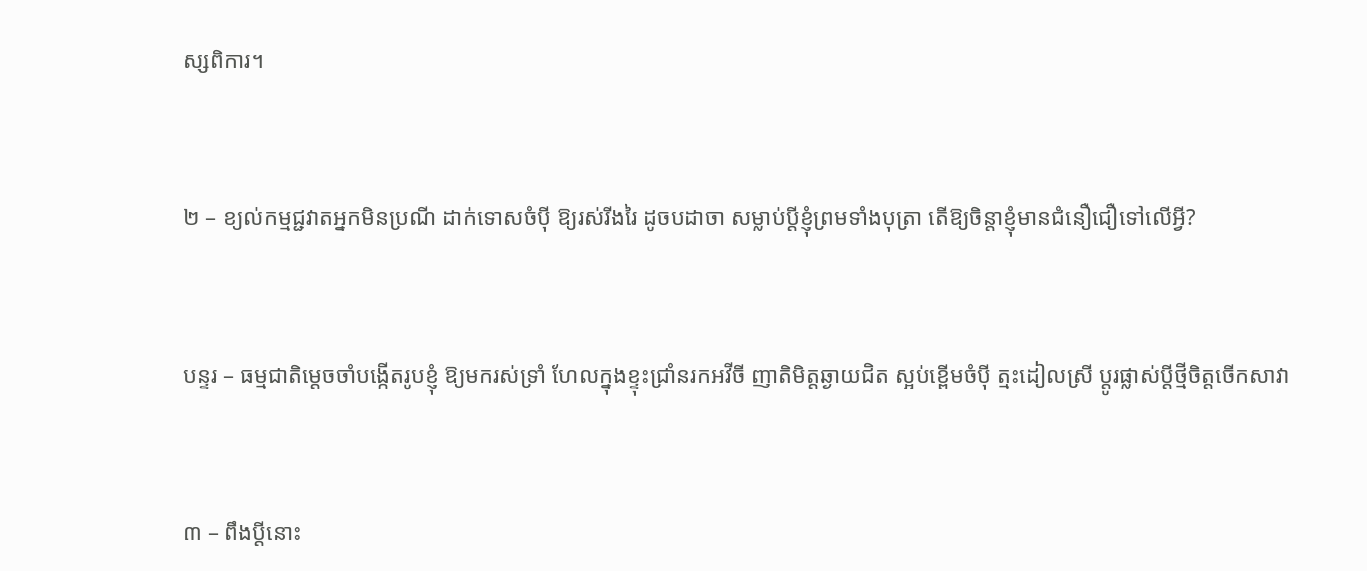ស្សពិការ។



២ – ខ្យល់កម្មជ្ជវាតអ្នកមិនប្រណី ដាក់ទោសចំប៉ី ឱ្យរស់រីងរៃ ដូចបដាចា សម្លាប់ប្ដីខ្ញុំព្រមទាំងបុត្រា តើឱ្យចិន្តាខ្ញុំមានជំនឿជឿទៅលើអ្វី?



បន្ទរ – ធម្មជាតិម្ដេចចាំបង្កើតរូបខ្ញុំ ឱ្យមករស់ទ្រាំ ហែលក្នុងខ្ទុះជ្រាំនរកអវីចី ញាតិមិត្តឆ្ងាយជិត ស្អប់ខ្ពើមចំប៉ី ត្មះដៀលស្រី ប្ដូរផ្លាស់ប្ដីថ្មីចិត្តចើកសាវា



៣ – ពឹងប្ដីនោះ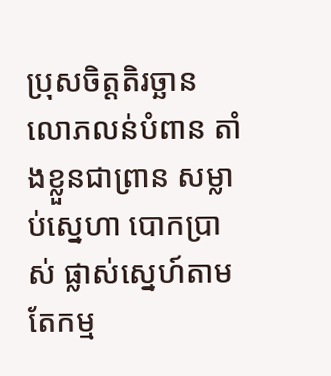ប្រុសចិត្តតិរច្ឆាន លោភលន់បំពាន តាំងខ្លួនជាព្រាន សម្លាប់ស្នេហា បោកប្រាស់ ផ្លាស់ស្នេហ៍តាមតែកម្ម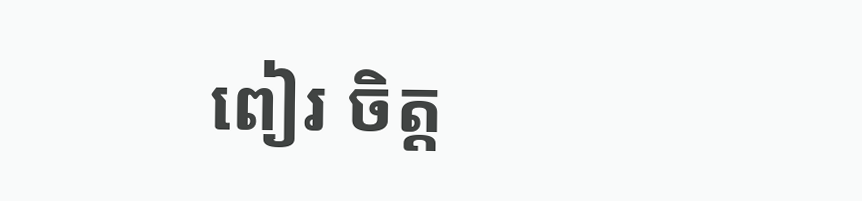ពៀរ ចិត្ត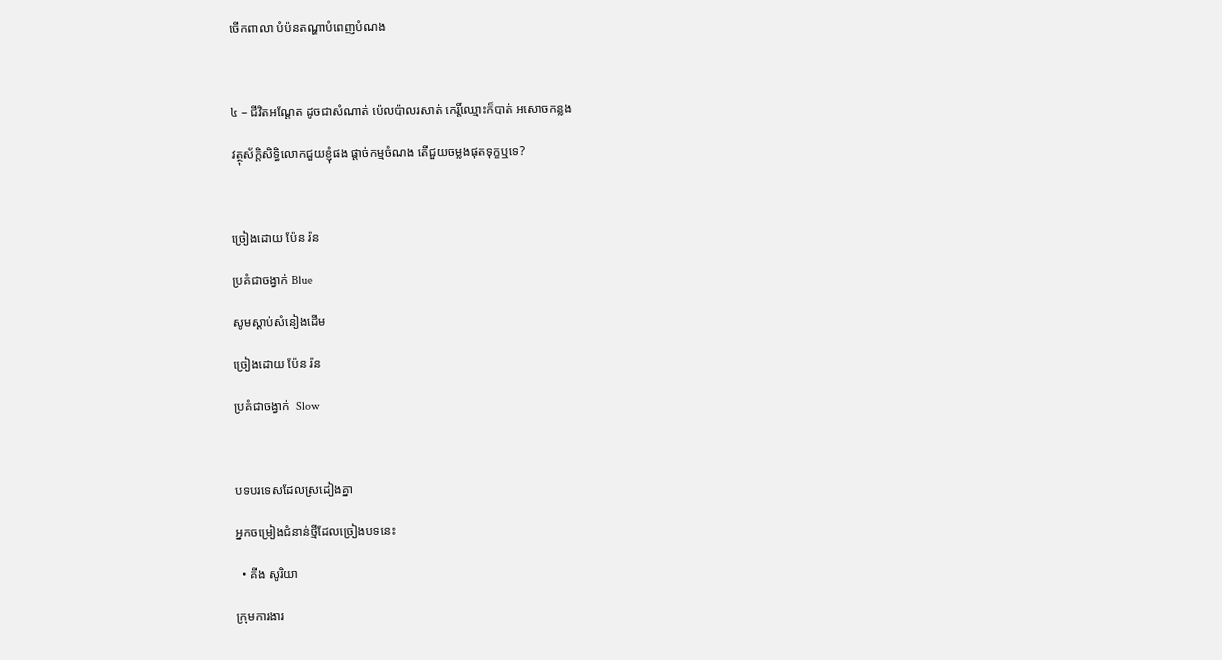ចើកពាលា បំប៉នតណ្ហាបំពេញបំណង



៤ – ជីវិតអណ្តែត ដូចជាសំណាត់ ប៉េលប៉ាលរសាត់ កេរ្តិ៍ឈ្មោះក៏បាត់ អសោចកន្លង

វត្ថុស័ក្ដិសិទ្ធិលោកជួយខ្ញុំផង ផ្ដាច់កម្មចំណង តើជួយចម្លងផុតទុក្ខឬទេ?



ច្រៀងដោយ ប៉ែន រ៉ន

ប្រគំជាចង្វាក់ Blue

សូមស្ដាប់សំនៀងដើម

ច្រៀងដោយ ប៉ែន រ៉ន

ប្រគំជាចង្វាក់  Slow



បទបរទេសដែលស្រដៀងគ្នា

អ្នកចម្រៀងជំនាន់ថ្មីដែលច្រៀងបទនេះ

  • គីង សូរិយា

ក្រុមការងារ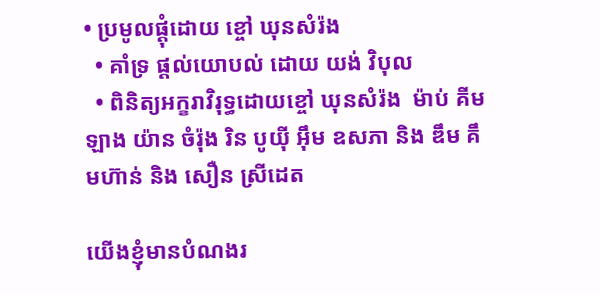• ប្រមូលផ្ដុំដោយ ខ្ចៅ ឃុនសំរ៉ង
  • គាំទ្រ ផ្ដល់យោបល់ ដោយ យង់ វិបុល
  • ពិនិត្យអក្ខរាវិរុទ្ធដោយខ្ចៅ ឃុនសំរ៉ង  ម៉ាប់ គីមឡាង យ៉ាន ចំរ៉ុង រិន បូយ៉ី អ៊ឹម ឧសភា និង ឌឹម គឹមហ៊ាន់ និង សឿន ស្រីដេត

យើងខ្ញុំមានបំណងរ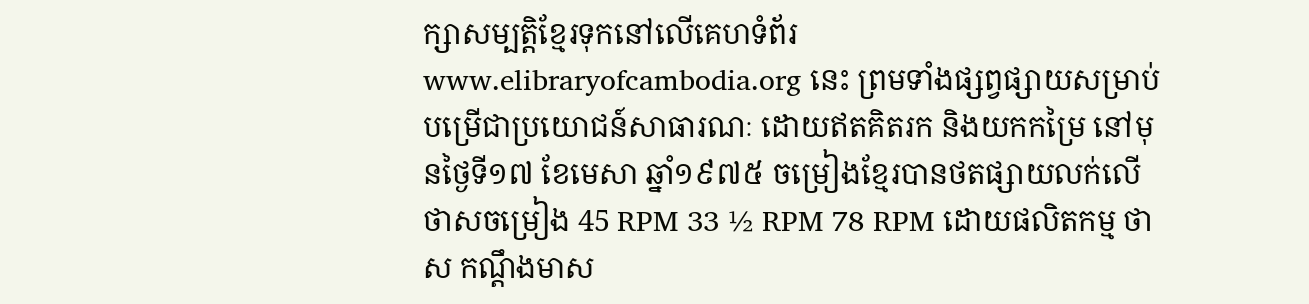ក្សាសម្បត្តិខ្មែរទុកនៅលើគេហទំព័រ www.elibraryofcambodia.org នេះ ព្រមទាំងផ្សព្វផ្សាយសម្រាប់បម្រើជាប្រយោជន៍សាធារណៈ ដោយឥតគិតរក និងយកកម្រៃ នៅមុនថ្ងៃទី១៧ ខែមេសា ឆ្នាំ១៩៧៥ ចម្រៀងខ្មែរបានថតផ្សាយលក់លើថាសចម្រៀង 45 RPM 33 ½ RPM 78 RPM ដោយផលិតកម្ម ថាស កណ្ដឹងមាស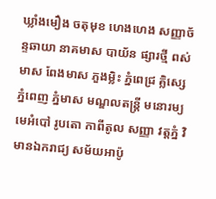ឃ្លាំងមឿង ចតុមុខ ហេងហេង សញ្ញាច័ន្ទឆាយា នាគមាស បាយ័ន ផ្សារថ្មី ពស់មាស ពែងមាស ភួងម្លិះ ភ្នំពេជ្រ គ្លិស្សេ ភ្នំពេញ ភ្នំមាស មណ្ឌលតន្រ្តី មនោរម្យ មេអំបៅ រូបតោ កាពីតូល សញ្ញា វត្តភ្នំ វិមានឯករាជ្យ សម័យអាប៉ូ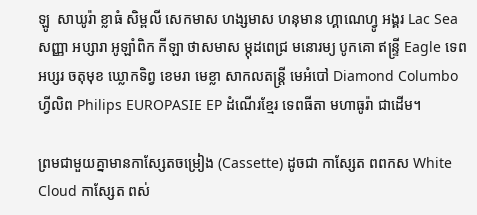ឡូ  សាឃូរ៉ា ខ្លាធំ សិម្ពលី សេកមាស ហង្សមាស ហនុមាន ហ្គាណេហ្វូ អង្គរ Lac Sea សញ្ញា អប្សារា អូឡាំពិក កីឡា ថាសមាស ម្កុដពេជ្រ មនោរម្យ បូកគោ ឥន្ទ្រី Eagle ទេពអប្សរ ចតុមុខ ឃ្លោកទិព្វ ខេមរា មេខ្លា សាកលតន្ត្រី មេអំបៅ Diamond Columbo ហ្វីលិព Philips EUROPASIE EP ដំណើរខ្មែរ ទេពធីតា មហាធូរ៉ា ជាដើម។

ព្រមជាមួយគ្នាមានកាសែ្សតចម្រៀង (Cassette) ដូចជា កាស្សែត ពពកស White Cloud កាស្សែត ពស់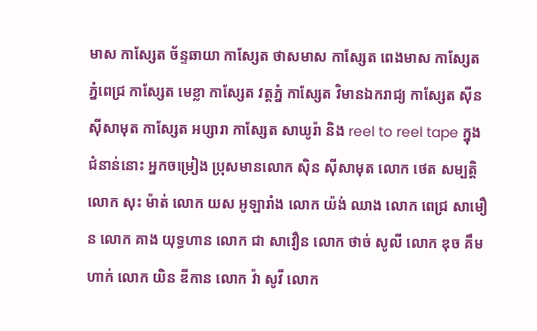មាស កាស្សែត ច័ន្ទឆាយា កាស្សែត ថាសមាស កាស្សែត ពេងមាស កាស្សែត ភ្នំពេជ្រ កាស្សែត មេខ្លា កាស្សែត វត្តភ្នំ កាស្សែត វិមានឯករាជ្យ កាស្សែត ស៊ីន ស៊ីសាមុត កាស្សែត អប្សារា កាស្សែត សាឃូរ៉ា និង reel to reel tape ក្នុងជំនាន់នោះ អ្នកចម្រៀង ប្រុសមានលោក ស៊ិន ស៊ីសាមុត លោក ថេត សម្បត្តិ លោក សុះ ម៉ាត់ លោក យស អូឡារាំង លោក យ៉ង់ ឈាង លោក ពេជ្រ សាមឿន លោក គាង យុទ្ធហាន លោក ជា សាវឿន លោក ថាច់ សូលី លោក ឌុច គឹមហាក់ លោក យិន ឌីកាន លោក វ៉ា សូវី លោក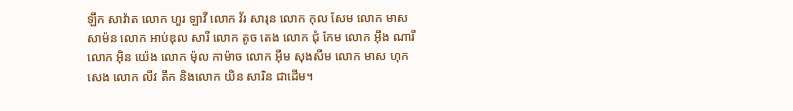ឡឹក សាវ៉ាត លោក ហួរ ឡាវី លោក វ័រ សារុន លោក កុល សែម លោក មាស សាម៉ន លោក អាប់ឌុល សារី លោក តូច តេង លោក ជុំ កែម លោក អ៊ឹង ណារី លោក អ៊ិន យ៉េង លោក ម៉ុល កាម៉ាច លោក អ៊ឹម សុងសឺម លោក មាស ហុកសេង លោក លីវ តឹក និងលោក យិន សារិន ជាដើម។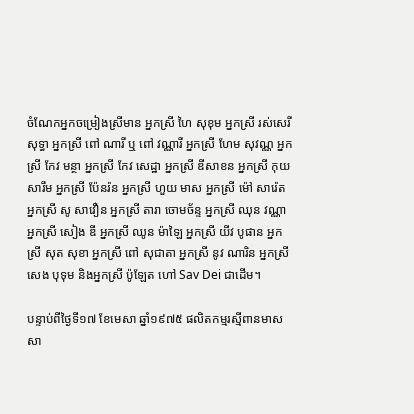ចំណែកអ្នកចម្រៀងស្រីមាន អ្នកស្រី ហៃ សុខុម អ្នកស្រី រស់សេរីសុទ្ធា អ្នកស្រី ពៅ ណារី ឬ ពៅ វណ្ណារី អ្នកស្រី ហែម សុវណ្ណ អ្នកស្រី កែវ មន្ថា អ្នកស្រី កែវ សេដ្ឋា អ្នកស្រី ឌីសាខន អ្នកស្រី កុយ សារឹម អ្នកស្រី ប៉ែនរ៉ន អ្នកស្រី ហួយ មាស អ្នកស្រី ម៉ៅ សារ៉េត អ្នកស្រី សូ សាវឿន អ្នកស្រី តារា ចោមច័ន្ទ អ្នកស្រី ឈុន វណ្ណា អ្នកស្រី សៀង ឌី អ្នកស្រី ឈូន ម៉ាឡៃ អ្នកស្រី យីវ បូផាន អ្នកស្រី សុត សុខា អ្នកស្រី ពៅ សុជាតា អ្នកស្រី នូវ ណារិន អ្នកស្រី សេង បុទុម និងអ្នកស្រី ប៉ូឡែត ហៅ Sav Dei ជាដើម។

បន្ទាប់ពីថ្ងៃទី១៧ ខែមេសា ឆ្នាំ១៩៧៥ ផលិតកម្មរស្មីពានមាស សា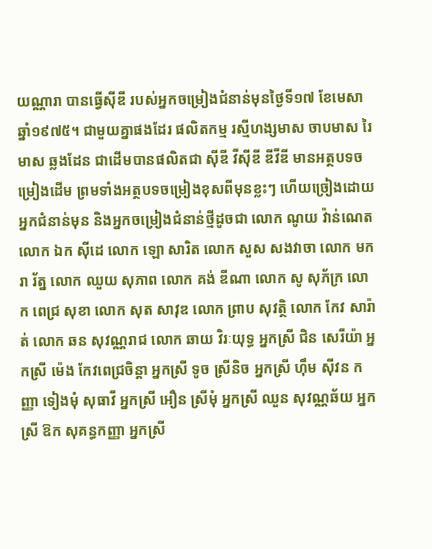យណ្ណារា បានធ្វើស៊ីឌី របស់អ្នកចម្រៀងជំនាន់មុនថ្ងៃទី១៧ ខែមេសា ឆ្នាំ១៩៧៥។ ជាមួយគ្នាផងដែរ ផលិតកម្ម រស្មីហង្សមាស ចាបមាស រៃមាស ឆ្លងដែន ជាដើមបានផលិតជា ស៊ីឌី វីស៊ីឌី ឌីវីឌី មានអត្ថបទចម្រៀងដើម ព្រមទាំងអត្ថបទចម្រៀងខុសពីមុនខ្លះៗ ហើយច្រៀងដោយអ្នកជំនាន់មុន និងអ្នកចម្រៀងជំនាន់ថ្មីដូចជា លោក ណូយ វ៉ាន់ណេត លោក ឯក ស៊ីដេ លោក ឡោ សារិត លោក សួស សងវាចា លោក មករា រ័ត្ន លោក ឈួយ សុភាព លោក គង់ ឌីណា លោក សូ សុភ័ក្រ លោក ពេជ្រ សុខា លោក សុត សាវុឌ លោក ព្រាប សុវត្ថិ លោក កែវ សារ៉ាត់ លោក ឆន សុវណ្ណរាជ លោក ឆាយ វិរៈយុទ្ធ អ្នកស្រី ជិន សេរីយ៉ា អ្នកស្រី ម៉េង កែវពេជ្រចិន្តា អ្នកស្រី ទូច ស្រីនិច អ្នកស្រី ហ៊ឹម ស៊ីវន កញ្ញា ទៀងមុំ សុធាវី អ្នកស្រី អឿន ស្រីមុំ អ្នកស្រី ឈួន សុវណ្ណឆ័យ អ្នកស្រី ឱក សុគន្ធកញ្ញា អ្នកស្រី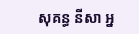សុគន្ធ នីសា អ្ន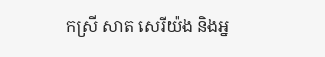កស្រី សាត សេរីយ៉ង និងអ្ន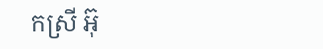កស្រី អ៊ុ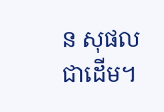ន សុផល ជាដើម។